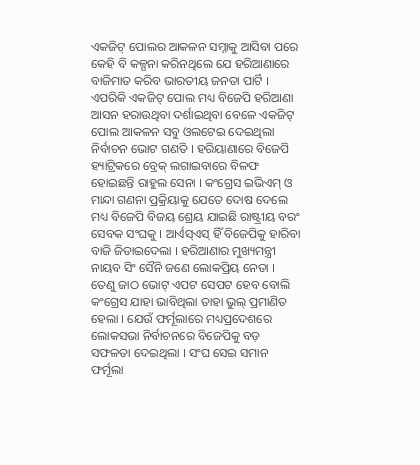ଏକଜିଟ୍ ପୋଲର ଆକଳନ ସମ୍ନାକୁ ଆସିବା ପରେ କେହି ବି କଳ୍ପନା କରିନଥିଲେ ଯେ ହରିଆଣାରେ ବାଜିମାତ କରିବ ଭାରତୀୟ ଜନତା ପାର୍ଟି । ଏପରିକି ଏକଜିଟ୍ ପୋଲ ମଧ୍ୟ ବିଜେପି ହରିଆଣା ଆସନ ହରାଉଥିବା ଦର୍ଶାଇଥିବା ବେଳେ ଏକଜିଟ୍ ପୋଲ ଆକଳନ ସବୁ ଓଲଟେଇ ଦେଇଥିଲା ନିର୍ବାଚନ ଭୋଟ ଗଣତି । ହରିୟାଣାରେ ବିଜେପି ହ୍ୟାଟ୍ରିକରେ ବ୍ରେକ୍ ଲଗାଇବାରେ ବିଳଫ ହୋଇଛନ୍ତି ରାହୁଲ ସେନା । କଂଗ୍ରେସ ଇଭିଏମ୍ ଓ ମାନ୍ଦା ଗଣନା ପ୍ରକ୍ରିୟାକୁ ଯେତେ ଦୋଷ ଦେଲେ ମଧ୍ୟ ବିଜେପି ବିଜୟ ଶ୍ରେୟ ଯାଇଛି ରାଷ୍ଟ୍ରୀୟ ବରଂ ସେବକ ସଂଘକୁ । ଆର୍ଏସ୍ଏସ୍ ହିଁ ବିଜେପିକୁ ହାରିବା ବାଜି ଜିତାଇଦେଲା । ହରିଆଣାର ମୁଖ୍ୟମନ୍ତ୍ରୀ ନାୟବ ସିଂ ସୈନି ଜଣେ ଲୋକପ୍ରିୟ ନେତା । ତେଣୁ ଜାଠ ଭୋଟ୍ ଏପଟ ସେପଟ ହେବ ବୋଲି କଂଗ୍ରେସ ଯାହା ଭାବିଥିଲା ତାହା ଭୁଲ୍ ପ୍ରମାଣିତ ହେଲା । ଯେଉଁ ଫର୍ମୂଲାରେ ମଧ୍ୟପ୍ରଦେଶରେ ଲୋକସଭା ନିର୍ବାଚନରେ ବିଜେପିକୁ ବଡ଼ ସଫଳତା ଦେଇଥିଲା । ସଂଘ ସେଇ ସମାନ ଫର୍ମୂଲା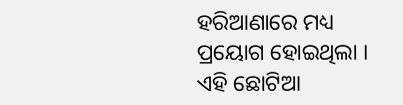ହରିଆଣାରେ ମଧ୍ୟ ପ୍ରୟୋଗ ହୋଇଥିଲା । ଏହି ଛୋଟିଆ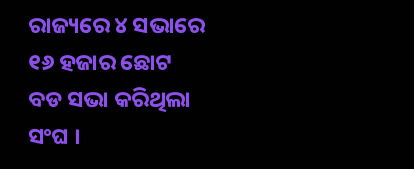ରାଜ୍ୟରେ ୪ ସଭାରେ ୧୬ ହଜାର ଛୋଟ ବଡ ସଭା କରିଥିଲା ସଂଘ ।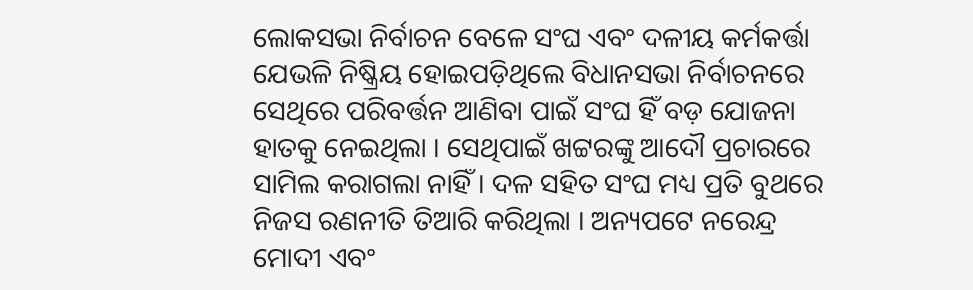ଲୋକସଭା ନିର୍ବାଚନ ବେଳେ ସଂଘ ଏବଂ ଦଳୀୟ କର୍ମକର୍ତ୍ତା ଯେଭଳି ନିଷ୍କ୍ରିୟ ହୋଇପଡ଼ିଥିଲେ ବିଧାନସଭା ନିର୍ବାଚନରେ ସେଥିରେ ପରିବର୍ତ୍ତନ ଆଣିବା ପାଇଁ ସଂଘ ହିଁ ବଡ଼ ଯୋଜନା ହାତକୁ ନେଇଥିଲା । ସେଥିପାଇଁ ଖଟ୍ଟରଙ୍କୁ ଆଦୌ ପ୍ରଚାରରେ ସାମିଲ କରାଗଲା ନାହିଁ । ଦଳ ସହିତ ସଂଘ ମଧ୍ୟ ପ୍ରତି ବୁଥରେ ନିଜସ ରଣନୀତି ତିଆରି କରିଥିଲା । ଅନ୍ୟପଟେ ନରେନ୍ଦ୍ର ମୋଦୀ ଏବଂ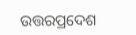ଉତ୍ତରପ୍ରଦେଶ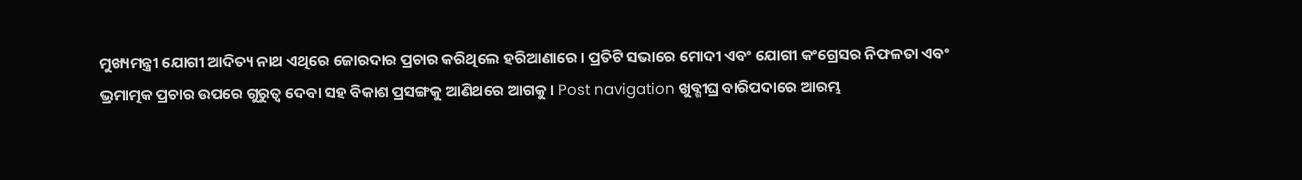ମୁଖ୍ୟମନ୍ତ୍ରୀ ଯୋଗୀ ଆଦିତ୍ୟ ନାଥ ଏଥିରେ ଜୋରଦାର ପ୍ରଚାର କରିଥିଲେ ହରିଆଣାରେ । ପ୍ରତିଟି ସଭାରେ ମୋଦୀ ଏବଂ ଯୋଗୀ କଂଗ୍ରେସର ନିଫଳତା ଏବଂ ଭ୍ରମାତ୍ମକ ପ୍ରଚାର ଉପରେ ଗୁରୁତ୍ବ ଦେବା ସହ ବିକାଶ ପ୍ରସଙ୍ଗକୁ ଆଣିଥରେ ଆଗକୁ । Post navigation ଖୁବ୍ଶୀଘ୍ର ବାରିପଦାରେ ଆରମ୍ଭ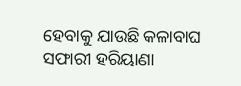ହେବାକୁ ଯାଉଛି କଳାବାଘ ସଫାରୀ ହରିୟାଣା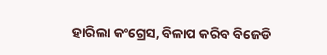ହାରିଲା କଂଗ୍ରେସ, ବିଳାପ କରିବ ବିଜେଡି